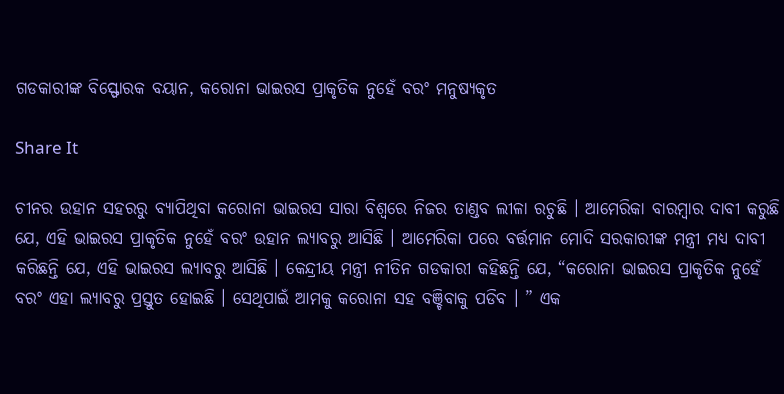ଗଡକାରୀଙ୍କ ବିସ୍ଫୋରକ ବୟାନ, କରୋନା ଭାଇରସ ପ୍ରାକୃତିକ ନୁହେଁ ବରଂ ମନୁଷ୍ୟକୃତ

Share It

ଚୀନର ଉହାନ ସହରରୁ ବ୍ୟାପିଥିବା କରୋନା ଭାଇରସ ସାରା ବିଶ୍ୱରେ ନିଜର ତାଣ୍ଡବ ଲୀଳା ରଚୁଛି । ଆମେରିକା ବାରମ୍ବାର ଦାବୀ କରୁଛି ଯେ, ଏହି ଭାଇରସ ପ୍ରାକୃତିକ ନୁହେଁ ବରଂ ଉହାନ ଲ୍ୟାବରୁ ଆସିଛି । ଆମେରିକା ପରେ ବର୍ତ୍ତମାନ ମୋଦି ସରକାରୀଙ୍କ ମନ୍ତ୍ରୀ ମଧ୍ୟ ଦାବୀ କରିଛନ୍ତି ଯେ, ଏହି ଭାଇରସ ଲ୍ୟାବରୁ ଆସିଛି । କେନ୍ଦ୍ରୀୟ ମନ୍ତ୍ରୀ ନୀତିନ ଗଡକାରୀ କହିଛନ୍ତି ଯେ, “କରୋନା ଭାଇରସ ପ୍ରାକୃତିକ ନୁହେଁ ବରଂ ଏହା ଲ୍ୟାବରୁ ପ୍ରସ୍ତୁତ ହୋଇଛି । ସେଥିପାଇଁ ଆମକୁ କରୋନା ସହ ବଞ୍ଚିବାକୁ ପଡିବ । ” ଏକ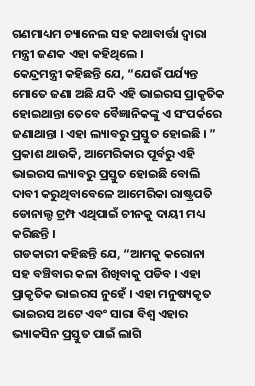ଗଣମାଧ୍ୟମ ଚ୍ୟାନେଲ ସହ କଥାବାର୍ତ୍ତା ଦ୍ୱାରା ମନ୍ତ୍ରୀ ଜଣକ ଏହା କହିଥିଲେ ।
କେନ୍ଦ୍ରମନ୍ତ୍ରୀ କହିଛନ୍ତି ଯେ, “ଯେଉଁ ପର୍ଯ୍ୟନ୍ତ ମୋତେ ଜଣା ଅଛି ଯଦି ଏହି ଭାଇରସ ପ୍ରାକୃତିକ ହୋଇଥାନ୍ତା ତେବେ ବୈଜ୍ଞାନିକଙ୍କୁ ଏ ସଂପର୍କରେ ଜଣାଥାନ୍ତା । ଏହା ଲ୍ୟାବରୁ ପ୍ରସ୍ତୁତ ହୋଇଛି । ” ପ୍ରକାଶ ଥାଉକି, ଆମେରିକାର ପୂର୍ବରୁ ଏହି ଭାଇରସ ଲ୍ୟାବରୁ ପ୍ରସ୍ତୁତ ହୋଇଛି ବୋଲି ଦାବୀ କରୁଥିବାବେଳେ ଆମେରିକା ରାଷ୍ଟ୍ରପତି ଡୋନାଲ୍ଡ ଟ୍ରମ୍ପ ଏଥିପାଇଁ ଚୀନକୁ ଦାୟୀ ମଧ୍ୟ କରିଛନ୍ତି ।
ଗଡକାରୀ କହିଛନ୍ତି ଯେ, “ଆମକୁ କରୋନା ସହ ବଞ୍ଚିବାର କଳା ଶିଖିବାକୁ ପଡିବ । ଏହା ପ୍ରାକୃତିକ ଭାଇରସ ନୁହେଁ । ଏହା ମନୁଷ୍ୟକୃତ ଭାଇରସ ଅଟେ ଏବଂ ସାରା ବିଶ୍ୱ ଏହାର ଭ୍ୟାକସିନ ପ୍ରସ୍ତୁତ ପାଇଁ ଲାଗି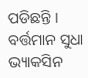ପଡିଛନ୍ତି । ବର୍ତ୍ତମାନ ସୁଧା ଭ୍ୟାକସିନ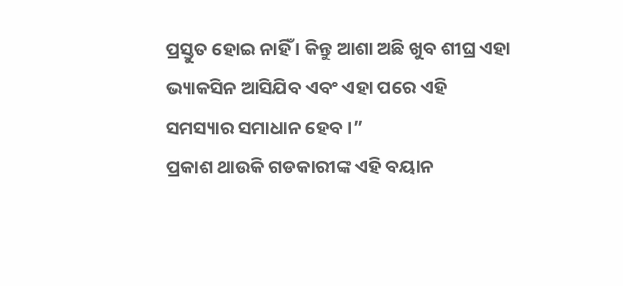ପ୍ରସ୍ତୁତ ହୋଇ ନାହିଁ । କିନ୍ତୁ ଆଶା ଅଛି ଖୁବ ଶୀଘ୍ର ଏହା ଭ୍ୟାକସିନ ଆସିଯିବ ଏବଂ ଏହା ପରେ ଏହି ସମସ୍ୟାର ସମାଧାନ ହେବ ।”
ପ୍ରକାଶ ଥାଉକି ଗଡକାରୀଙ୍କ ଏହି ବୟାନ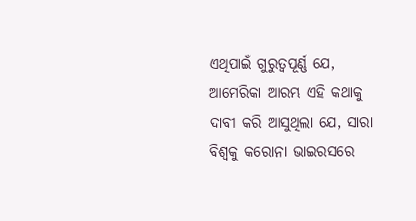ଏଥିପାଇଁ ଗୁରୁତ୍ୱପୂର୍ଣ୍ଣ ଯେ, ଆମେରିକା ଆରମ୍ଭ ଏହି କଥାକୁ ଦାବୀ କରି ଆସୁଥିଲା ଯେ, ସାରା ବିଶ୍ୱକୁ କରୋନା ଭାଇରସରେ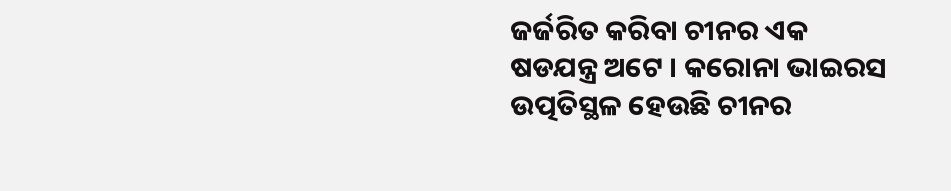ଜର୍ଜରିତ କରିବା ଚୀନର ଏକ ଷଡଯନ୍ତ୍ର ଅଟେ । କରୋନା ଭାଇରସ ଉତ୍ପତିସ୍ଥଳ ହେଉଛି ଚୀନର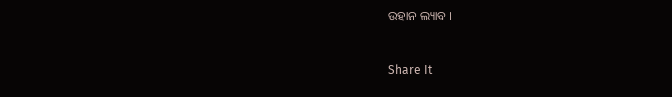ଉହାନ ଲ୍ୟାବ ।


Share It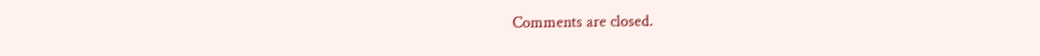Comments are closed.